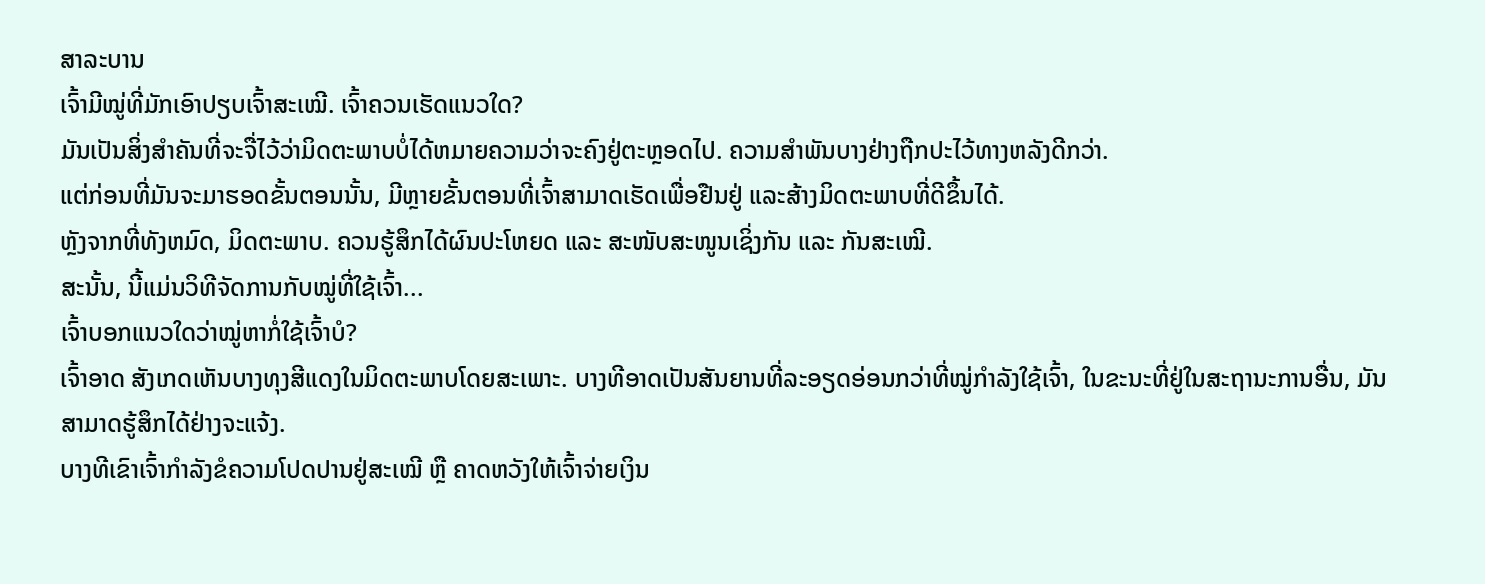ສາລະບານ
ເຈົ້າມີໝູ່ທີ່ມັກເອົາປຽບເຈົ້າສະເໝີ. ເຈົ້າຄວນເຮັດແນວໃດ?
ມັນເປັນສິ່ງສໍາຄັນທີ່ຈະຈື່ໄວ້ວ່າມິດຕະພາບບໍ່ໄດ້ຫມາຍຄວາມວ່າຈະຄົງຢູ່ຕະຫຼອດໄປ. ຄວາມສໍາພັນບາງຢ່າງຖືກປະໄວ້ທາງຫລັງດີກວ່າ.
ແຕ່ກ່ອນທີ່ມັນຈະມາຮອດຂັ້ນຕອນນັ້ນ, ມີຫຼາຍຂັ້ນຕອນທີ່ເຈົ້າສາມາດເຮັດເພື່ອຢືນຢູ່ ແລະສ້າງມິດຕະພາບທີ່ດີຂຶ້ນໄດ້.
ຫຼັງຈາກທີ່ທັງຫມົດ, ມິດຕະພາບ. ຄວນຮູ້ສຶກໄດ້ຜົນປະໂຫຍດ ແລະ ສະໜັບສະໜູນເຊິ່ງກັນ ແລະ ກັນສະເໝີ.
ສະນັ້ນ, ນີ້ແມ່ນວິທີຈັດການກັບໝູ່ທີ່ໃຊ້ເຈົ້າ...
ເຈົ້າບອກແນວໃດວ່າໝູ່ຫາກໍ່ໃຊ້ເຈົ້າບໍ?
ເຈົ້າອາດ ສັງເກດເຫັນບາງທຸງສີແດງໃນມິດຕະພາບໂດຍສະເພາະ. ບາງທີອາດເປັນສັນຍານທີ່ລະອຽດອ່ອນກວ່າທີ່ໝູ່ກຳລັງໃຊ້ເຈົ້າ, ໃນຂະນະທີ່ຢູ່ໃນສະຖານະການອື່ນ, ມັນສາມາດຮູ້ສຶກໄດ້ຢ່າງຈະແຈ້ງ.
ບາງທີເຂົາເຈົ້າກຳລັງຂໍຄວາມໂປດປານຢູ່ສະເໝີ ຫຼື ຄາດຫວັງໃຫ້ເຈົ້າຈ່າຍເງິນ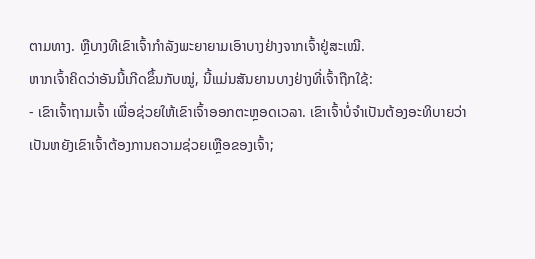ຕາມທາງ. ຫຼືບາງທີເຂົາເຈົ້າກຳລັງພະຍາຍາມເອົາບາງຢ່າງຈາກເຈົ້າຢູ່ສະເໝີ.
ຫາກເຈົ້າຄິດວ່າອັນນີ້ເກີດຂຶ້ນກັບໝູ່, ນີ້ແມ່ນສັນຍານບາງຢ່າງທີ່ເຈົ້າຖືກໃຊ້:
- ເຂົາເຈົ້າຖາມເຈົ້າ ເພື່ອຊ່ວຍໃຫ້ເຂົາເຈົ້າອອກຕະຫຼອດເວລາ. ເຂົາເຈົ້າບໍ່ຈຳເປັນຕ້ອງອະທິບາຍວ່າເປັນຫຍັງເຂົາເຈົ້າຕ້ອງການຄວາມຊ່ວຍເຫຼືອຂອງເຈົ້າ;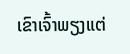ເຂົາເຈົ້າພຽງແຕ່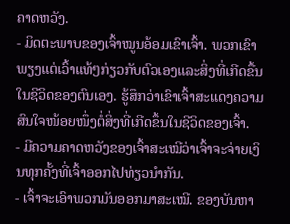ຄາດຫວັງ.
- ມິດຕະພາບຂອງເຈົ້າໝູນອ້ອມເຂົາເຈົ້າ. ພວກເຂົາພຽງແຕ່ເວົ້າແທ້ໆກ່ຽວກັບຕົວເອງແລະສິ່ງທີ່ເກີດຂື້ນໃນຊີວິດຂອງຕົນເອງ. ຮູ້ສຶກວ່າເຂົາເຈົ້າສະແດງຄວາມສົນໃຈໜ້ອຍໜຶ່ງຕໍ່ສິ່ງທີ່ເກີດຂຶ້ນໃນຊີວິດຂອງເຈົ້າ.
- ມີຄວາມຄາດຫວັງຂອງເຈົ້າສະເໝີວ່າເຈົ້າຈະຈ່າຍເງິນທຸກຄັ້ງທີ່ເຈົ້າອອກໄປທ່ຽວນຳກັນ.
- ເຈົ້າຈະເອົາພວກມັນອອກມາສະເໝີ. ຂອງບັນຫາ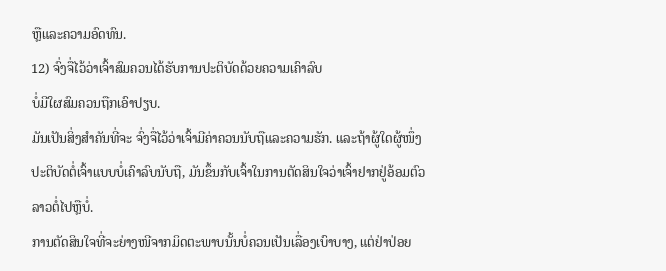ຫຼືແລະຄວາມອົດທົນ.
12) ຈົ່ງຈື່ໄວ້ວ່າເຈົ້າສົມຄວນໄດ້ຮັບການປະຕິບັດດ້ວຍຄວາມເຄົາລົບ
ບໍ່ມີໃຜສົມຄວນຖືກເອົາປຽບ.
ມັນເປັນສິ່ງສໍາຄັນທີ່ຈະ ຈົ່ງຈື່ໄວ້ວ່າເຈົ້າມີຄ່າຄວນນັບຖືແລະຄວາມຮັກ. ແລະຖ້າຜູ້ໃດຜູ້ໜຶ່ງປະຕິບັດຕໍ່ເຈົ້າແບບບໍ່ເຄົາລົບນັບຖື, ມັນຂຶ້ນກັບເຈົ້າໃນການຕັດສິນໃຈວ່າເຈົ້າຢາກຢູ່ອ້ອມຕົວລາວຕໍ່ໄປຫຼືບໍ່.
ການຕັດສິນໃຈທີ່ຈະຍ່າງໜີຈາກມິດຕະພາບນັ້ນບໍ່ຄວນເປັນເລື່ອງເບົາບາງ, ແຕ່ຢ່າປ່ອຍ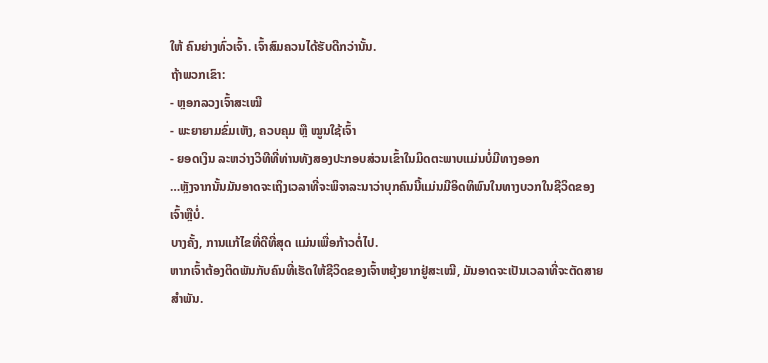ໃຫ້ ຄົນຍ່າງທົ່ວເຈົ້າ. ເຈົ້າສົມຄວນໄດ້ຮັບດີກວ່ານັ້ນ.
ຖ້າພວກເຂົາ:
- ຫຼອກລວງເຈົ້າສະເໝີ
- ພະຍາຍາມຂົ່ມເຫັງ, ຄວບຄຸມ ຫຼື ໝູນໃຊ້ເຈົ້າ
- ຍອດເງິນ ລະຫວ່າງວິທີທີ່ທ່ານທັງສອງປະກອບສ່ວນເຂົ້າໃນມິດຕະພາບແມ່ນບໍ່ມີທາງອອກ
…ຫຼັງຈາກນັ້ນມັນອາດຈະເຖິງເວລາທີ່ຈະພິຈາລະນາວ່າບຸກຄົນນີ້ແມ່ນມີອິດທິພົນໃນທາງບວກໃນຊີວິດຂອງເຈົ້າຫຼືບໍ່.
ບາງຄັ້ງ, ການແກ້ໄຂທີ່ດີທີ່ສຸດ ແມ່ນເພື່ອກ້າວຕໍ່ໄປ.
ຫາກເຈົ້າຕ້ອງຕິດພັນກັບຄົນທີ່ເຮັດໃຫ້ຊີວິດຂອງເຈົ້າຫຍຸ້ງຍາກຢູ່ສະເໝີ, ມັນອາດຈະເປັນເວລາທີ່ຈະຕັດສາຍສຳພັນ.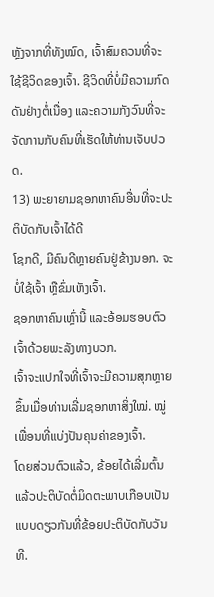ຫຼັງຈາກທີ່ທັງໝົດ, ເຈົ້າສົມຄວນທີ່ຈະໃຊ້ຊີວິດຂອງເຈົ້າ. ຊີວິດທີ່ບໍ່ມີຄວາມກົດດັນຢ່າງຕໍ່ເນື່ອງ ແລະຄວາມກັງວົນທີ່ຈະຈັດການກັບຄົນທີ່ເຮັດໃຫ້ທ່ານເຈັບປວດ.
13) ພະຍາຍາມຊອກຫາຄົນອື່ນທີ່ຈະປະຕິບັດກັບເຈົ້າໄດ້ດີ
ໂຊກດີ, ມີຄົນດີຫຼາຍຄົນຢູ່ຂ້າງນອກ. ຈະບໍ່ໃຊ້ເຈົ້າ ຫຼືຂົ່ມເຫັງເຈົ້າ.
ຊອກຫາຄົນເຫຼົ່ານີ້ ແລະອ້ອມຮອບຕົວເຈົ້າດ້ວຍພະລັງທາງບວກ.
ເຈົ້າຈະແປກໃຈທີ່ເຈົ້າຈະມີຄວາມສຸກຫຼາຍຂຶ້ນເມື່ອທ່ານເລີ່ມຊອກຫາສິ່ງໃໝ່. ໝູ່ເພື່ອນທີ່ແບ່ງປັນຄຸນຄ່າຂອງເຈົ້າ.
ໂດຍສ່ວນຕົວແລ້ວ, ຂ້ອຍໄດ້ເລີ່ມຕົ້ນແລ້ວປະຕິບັດຕໍ່ມິດຕະພາບເກືອບເປັນແບບດຽວກັນທີ່ຂ້ອຍປະຕິບັດກັບວັນທີ.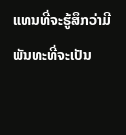ແທນທີ່ຈະຮູ້ສຶກວ່າມີພັນທະທີ່ຈະເປັນ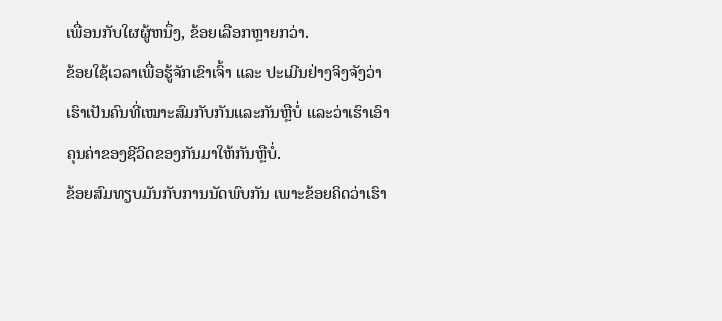ເພື່ອນກັບໃຜຜູ້ຫນຶ່ງ, ຂ້ອຍເລືອກຫຼາຍກວ່າ.
ຂ້ອຍໃຊ້ເວລາເພື່ອຮູ້ຈັກເຂົາເຈົ້າ ແລະ ປະເມີນຢ່າງຈິງຈັງວ່າເຮົາເປັນຄົນທີ່ເໝາະສົມກັບກັນແລະກັນຫຼືບໍ່ ແລະວ່າເຮົາເອົາຄຸນຄ່າຂອງຊີວິດຂອງກັນມາໃຫ້ກັນຫຼືບໍ່.
ຂ້ອຍສົມທຽບມັນກັບການນັດພົບກັນ ເພາະຂ້ອຍຄິດວ່າເຮົາ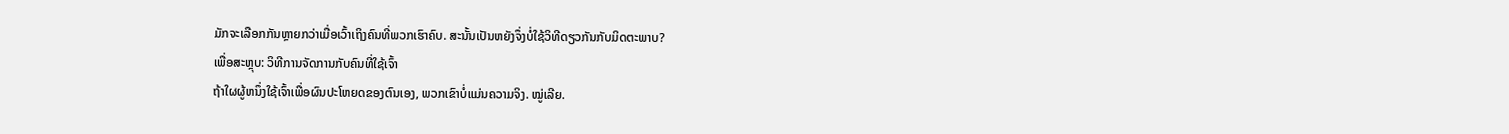ມັກຈະເລືອກກັນຫຼາຍກວ່າເມື່ອເວົ້າເຖິງຄົນທີ່ພວກເຮົາຄົບ. ສະນັ້ນເປັນຫຍັງຈຶ່ງບໍ່ໃຊ້ວິທີດຽວກັນກັບມິດຕະພາບ?
ເພື່ອສະຫຼຸບ: ວິທີການຈັດການກັບຄົນທີ່ໃຊ້ເຈົ້າ
ຖ້າໃຜຜູ້ຫນຶ່ງໃຊ້ເຈົ້າເພື່ອຜົນປະໂຫຍດຂອງຕົນເອງ, ພວກເຂົາບໍ່ແມ່ນຄວາມຈິງ. ໝູ່ເລີຍ.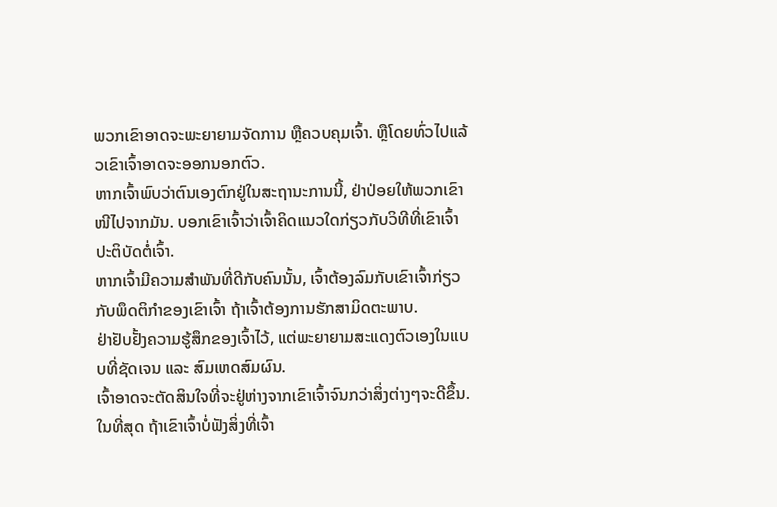ພວກເຂົາອາດຈະພະຍາຍາມຈັດການ ຫຼືຄວບຄຸມເຈົ້າ. ຫຼືໂດຍທົ່ວໄປແລ້ວເຂົາເຈົ້າອາດຈະອອກນອກຕົວ.
ຫາກເຈົ້າພົບວ່າຕົນເອງຕົກຢູ່ໃນສະຖານະການນີ້, ຢ່າປ່ອຍໃຫ້ພວກເຂົາໜີໄປຈາກມັນ. ບອກເຂົາເຈົ້າວ່າເຈົ້າຄິດແນວໃດກ່ຽວກັບວິທີທີ່ເຂົາເຈົ້າປະຕິບັດຕໍ່ເຈົ້າ.
ຫາກເຈົ້າມີຄວາມສຳພັນທີ່ດີກັບຄົນນັ້ນ, ເຈົ້າຕ້ອງລົມກັບເຂົາເຈົ້າກ່ຽວກັບພຶດຕິກຳຂອງເຂົາເຈົ້າ ຖ້າເຈົ້າຕ້ອງການຮັກສາມິດຕະພາບ.
ຢ່າຢັບຢັ້ງຄວາມຮູ້ສຶກຂອງເຈົ້າໄວ້, ແຕ່ພະຍາຍາມສະແດງຕົວເອງໃນແບບທີ່ຊັດເຈນ ແລະ ສົມເຫດສົມຜົນ.
ເຈົ້າອາດຈະຕັດສິນໃຈທີ່ຈະຢູ່ຫ່າງຈາກເຂົາເຈົ້າຈົນກວ່າສິ່ງຕ່າງໆຈະດີຂຶ້ນ.
ໃນທີ່ສຸດ ຖ້າເຂົາເຈົ້າບໍ່ຟັງສິ່ງທີ່ເຈົ້າ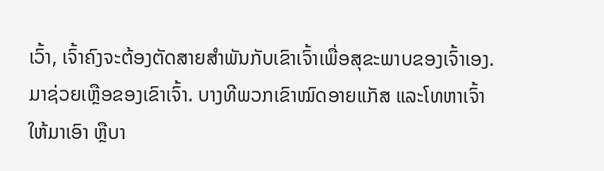ເວົ້າ, ເຈົ້າຄົງຈະຕ້ອງຕັດສາຍສຳພັນກັບເຂົາເຈົ້າເພື່ອສຸຂະພາບຂອງເຈົ້າເອງ.
ມາຊ່ວຍເຫຼືອຂອງເຂົາເຈົ້າ. ບາງທີພວກເຂົາໝົດອາຍແກັສ ແລະໂທຫາເຈົ້າໃຫ້ມາເອົາ ຫຼືບາ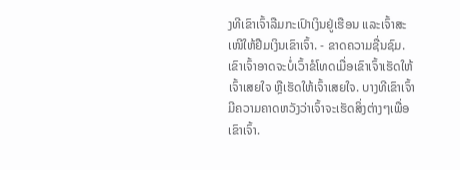ງທີເຂົາເຈົ້າລືມກະເປົາເງິນຢູ່ເຮືອນ ແລະເຈົ້າສະເໜີໃຫ້ຢືມເງິນເຂົາເຈົ້າ. - ຂາດຄວາມຊື່ນຊົມ. ເຂົາເຈົ້າອາດຈະບໍ່ເວົ້າຂໍໂທດເມື່ອເຂົາເຈົ້າເຮັດໃຫ້ເຈົ້າເສຍໃຈ ຫຼືເຮັດໃຫ້ເຈົ້າເສຍໃຈ. ບາງທີເຂົາເຈົ້າມີຄວາມຄາດຫວັງວ່າເຈົ້າຈະເຮັດສິ່ງຕ່າງໆເພື່ອເຂົາເຈົ້າ.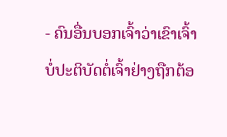- ຄົນອື່ນບອກເຈົ້າວ່າເຂົາເຈົ້າບໍ່ປະຕິບັດຕໍ່ເຈົ້າຢ່າງຖືກຕ້ອ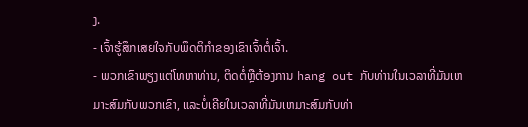ງ.
- ເຈົ້າຮູ້ສຶກເສຍໃຈກັບພຶດຕິກໍາຂອງເຂົາເຈົ້າຕໍ່ເຈົ້າ.
- ພວກເຂົາພຽງແຕ່ໂທຫາທ່ານ, ຕິດຕໍ່ຫຼືຕ້ອງການ hang out ກັບທ່ານໃນເວລາທີ່ມັນເຫມາະສົມກັບພວກເຂົາ, ແລະບໍ່ເຄີຍໃນເວລາທີ່ມັນເຫມາະສົມກັບທ່າ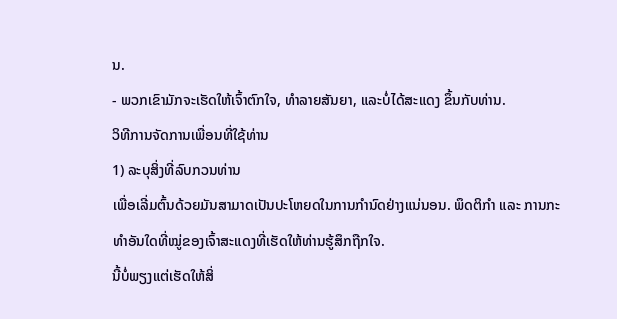ນ.
- ພວກເຂົາມັກຈະເຮັດໃຫ້ເຈົ້າຕົກໃຈ, ທໍາລາຍສັນຍາ, ແລະບໍ່ໄດ້ສະແດງ ຂຶ້ນກັບທ່ານ.
ວິທີການຈັດການເພື່ອນທີ່ໃຊ້ທ່ານ
1) ລະບຸສິ່ງທີ່ລົບກວນທ່ານ
ເພື່ອເລີ່ມຕົ້ນດ້ວຍມັນສາມາດເປັນປະໂຫຍດໃນການກໍານົດຢ່າງແນ່ນອນ. ພຶດຕິກຳ ແລະ ການກະທຳອັນໃດທີ່ໝູ່ຂອງເຈົ້າສະແດງທີ່ເຮັດໃຫ້ທ່ານຮູ້ສຶກຖືກໃຈ.
ນີ້ບໍ່ພຽງແຕ່ເຮັດໃຫ້ສິ່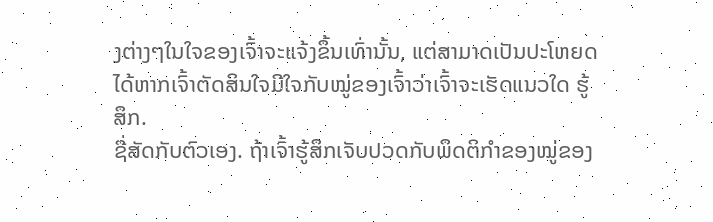ງຕ່າງໆໃນໃຈຂອງເຈົ້າຈະແຈ້ງຂຶ້ນເທົ່ານັ້ນ, ແຕ່ສາມາດເປັນປະໂຫຍດໄດ້ຫາກເຈົ້າຕັດສິນໃຈມີໃຈກັບໝູ່ຂອງເຈົ້າວ່າເຈົ້າຈະເຮັດແນວໃດ ຮູ້ສຶກ.
ຊື່ສັດກັບຕົວເອງ. ຖ້າເຈົ້າຮູ້ສຶກເຈັບປວດກັບພຶດຕິກຳຂອງໝູ່ຂອງ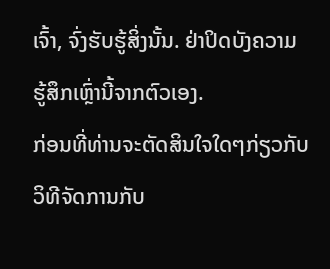ເຈົ້າ, ຈົ່ງຮັບຮູ້ສິ່ງນັ້ນ. ຢ່າປິດບັງຄວາມຮູ້ສຶກເຫຼົ່ານີ້ຈາກຕົວເອງ.
ກ່ອນທີ່ທ່ານຈະຕັດສິນໃຈໃດໆກ່ຽວກັບວິທີຈັດການກັບ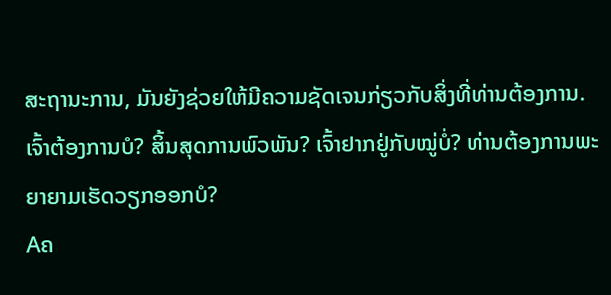ສະຖານະການ, ມັນຍັງຊ່ວຍໃຫ້ມີຄວາມຊັດເຈນກ່ຽວກັບສິ່ງທີ່ທ່ານຕ້ອງການ.
ເຈົ້າຕ້ອງການບໍ? ສິ້ນສຸດການພົວພັນ? ເຈົ້າຢາກຢູ່ກັບໝູ່ບໍ່? ທ່ານຕ້ອງການພະຍາຍາມເຮັດວຽກອອກບໍ?
Aຄ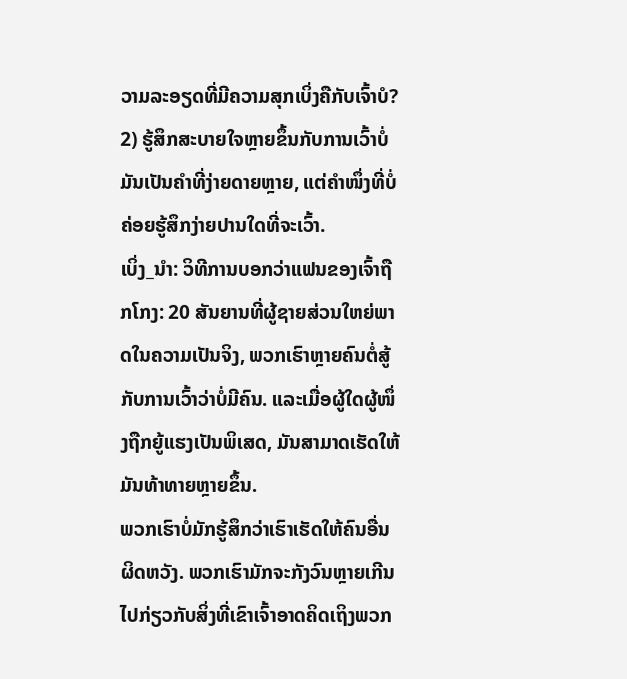ວາມລະອຽດທີ່ມີຄວາມສຸກເບິ່ງຄືກັບເຈົ້າບໍ?
2) ຮູ້ສຶກສະບາຍໃຈຫຼາຍຂຶ້ນກັບການເວົ້າບໍ່
ມັນເປັນຄຳທີ່ງ່າຍດາຍຫຼາຍ, ແຕ່ຄຳໜຶ່ງທີ່ບໍ່ຄ່ອຍຮູ້ສຶກງ່າຍປານໃດທີ່ຈະເວົ້າ.
ເບິ່ງ_ນຳ: ວິທີການບອກວ່າແຟນຂອງເຈົ້າຖືກໂກງ: 20 ສັນຍານທີ່ຜູ້ຊາຍສ່ວນໃຫຍ່ພາດໃນຄວາມເປັນຈິງ, ພວກເຮົາຫຼາຍຄົນຕໍ່ສູ້ກັບການເວົ້າວ່າບໍ່ມີຄົນ. ແລະເມື່ອຜູ້ໃດຜູ້ໜຶ່ງຖືກຍູ້ແຮງເປັນພິເສດ, ມັນສາມາດເຮັດໃຫ້ມັນທ້າທາຍຫຼາຍຂຶ້ນ.
ພວກເຮົາບໍ່ມັກຮູ້ສຶກວ່າເຮົາເຮັດໃຫ້ຄົນອື່ນຜິດຫວັງ. ພວກເຮົາມັກຈະກັງວົນຫຼາຍເກີນໄປກ່ຽວກັບສິ່ງທີ່ເຂົາເຈົ້າອາດຄິດເຖິງພວກ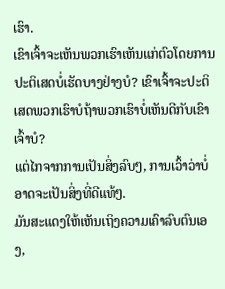ເຮົາ.
ເຂົາເຈົ້າຈະເຫັນພວກເຮົາເຫັນແກ່ຕົວໂດຍການປະຕິເສດບໍ່ເຮັດບາງຢ່າງບໍ? ເຂົາເຈົ້າຈະປະຕິເສດພວກເຮົາບໍຖ້າພວກເຮົາບໍ່ເຫັນດີກັບເຂົາເຈົ້າບໍ?
ແຕ່ໄກຈາກການເປັນສິ່ງລົບໆ, ການເວົ້າວ່າບໍ່ອາດຈະເປັນສິ່ງທີ່ດີແທ້ໆ.
ມັນສະແດງໃຫ້ເຫັນເຖິງຄວາມເຄົາລົບຕົນເອງ,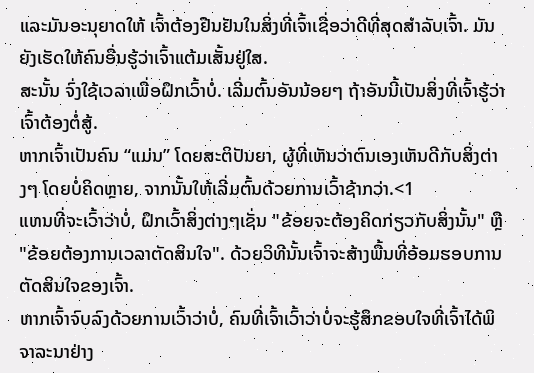ແລະມັນອະນຸຍາດໃຫ້ ເຈົ້າຕ້ອງຢືນຢັນໃນສິ່ງທີ່ເຈົ້າເຊື່ອວ່າດີທີ່ສຸດສຳລັບເຈົ້າ. ມັນຍັງເຮັດໃຫ້ຄົນອື່ນຮູ້ວ່າເຈົ້າແຕ້ມເສັ້ນຢູ່ໃສ.
ສະນັ້ນ ຈົ່ງໃຊ້ເວລາເພື່ອຝຶກເວົ້າບໍ່. ເລີ່ມຕົ້ນອັນນ້ອຍໆ ຖ້າອັນນີ້ເປັນສິ່ງທີ່ເຈົ້າຮູ້ວ່າເຈົ້າຕ້ອງຕໍ່ສູ້.
ຫາກເຈົ້າເປັນຄົນ “ແມ່ນ” ໂດຍສະຕິປັນຍາ, ຜູ້ທີ່ເຫັນວ່າຕົນເອງເຫັນດີກັບສິ່ງຕ່າງໆ ໂດຍບໍ່ຄິດຫຼາຍ, ຈາກນັ້ນໃຫ້ເລີ່ມຕົ້ນດ້ວຍການເວົ້າຊ້າກວ່າ.<1
ແທນທີ່ຈະເວົ້າວ່າບໍ່, ຝຶກເວົ້າສິ່ງຕ່າງໆເຊັ່ນ "ຂ້ອຍຈະຕ້ອງຄິດກ່ຽວກັບສິ່ງນັ້ນ" ຫຼື "ຂ້ອຍຕ້ອງການເວລາຕັດສິນໃຈ". ດ້ວຍວິທີນັ້ນເຈົ້າຈະສ້າງພື້ນທີ່ອ້ອມຮອບການຕັດສິນໃຈຂອງເຈົ້າ.
ຫາກເຈົ້າຈົບລົງດ້ວຍການເວົ້າວ່າບໍ່, ຄົນທີ່ເຈົ້າເວົ້າວ່າບໍ່ຈະຮູ້ສຶກຂອບໃຈທີ່ເຈົ້າໄດ້ພິຈາລະນາຢ່າງ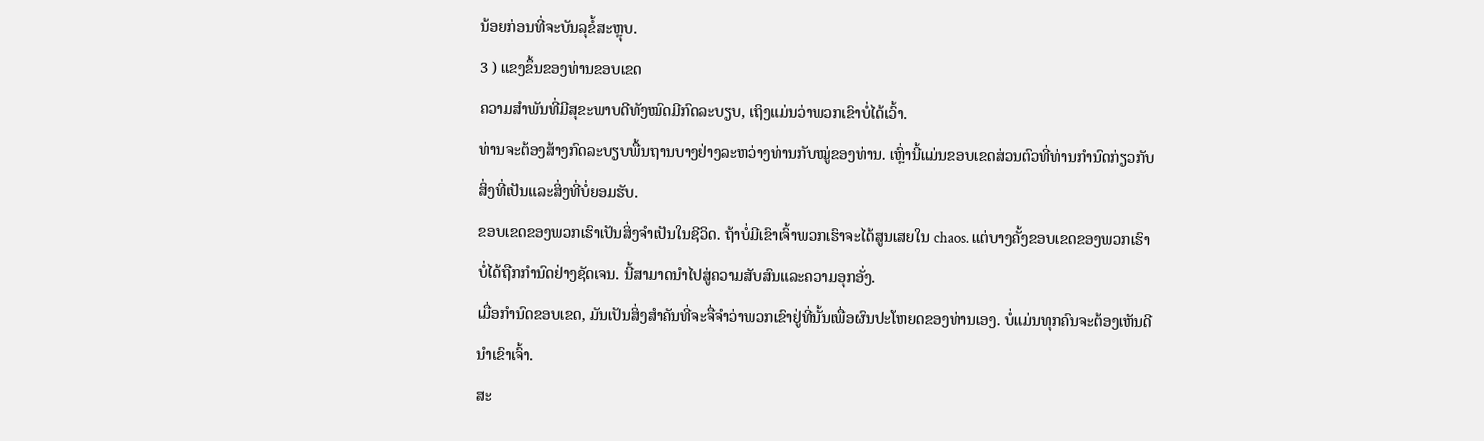ນ້ອຍກ່ອນທີ່ຈະບັນລຸຂໍ້ສະຫຼຸບ.
3 ) ແຂງຂຶ້ນຂອງທ່ານຂອບເຂດ
ຄວາມສຳພັນທີ່ມີສຸຂະພາບດີທັງໝົດມີກົດລະບຽບ, ເຖິງແມ່ນວ່າພວກເຂົາບໍ່ໄດ້ເວົ້າ.
ທ່ານຈະຕ້ອງສ້າງກົດລະບຽບພື້ນຖານບາງຢ່າງລະຫວ່າງທ່ານກັບໝູ່ຂອງທ່ານ. ເຫຼົ່ານີ້ແມ່ນຂອບເຂດສ່ວນຕົວທີ່ທ່ານກໍານົດກ່ຽວກັບສິ່ງທີ່ເປັນແລະສິ່ງທີ່ບໍ່ຍອມຮັບ.
ຂອບເຂດຂອງພວກເຮົາເປັນສິ່ງຈໍາເປັນໃນຊີວິດ. ຖ້າບໍ່ມີເຂົາເຈົ້າພວກເຮົາຈະໄດ້ສູນເສຍໃນ chaos. ແຕ່ບາງຄັ້ງຂອບເຂດຂອງພວກເຮົາບໍ່ໄດ້ຖືກກໍານົດຢ່າງຊັດເຈນ. ນີ້ສາມາດນໍາໄປສູ່ຄວາມສັບສົນແລະຄວາມອຸກອັ່ງ.
ເມື່ອກໍານົດຂອບເຂດ, ມັນເປັນສິ່ງສໍາຄັນທີ່ຈະຈື່ຈໍາວ່າພວກເຂົາຢູ່ທີ່ນັ້ນເພື່ອຜົນປະໂຫຍດຂອງທ່ານເອງ. ບໍ່ແມ່ນທຸກຄົນຈະຕ້ອງເຫັນດີນຳເຂົາເຈົ້າ.
ສະ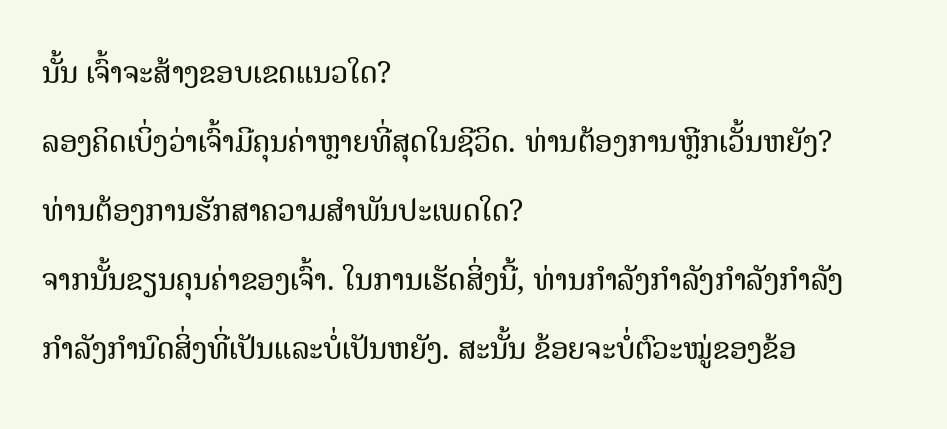ນັ້ນ ເຈົ້າຈະສ້າງຂອບເຂດແນວໃດ?
ລອງຄິດເບິ່ງວ່າເຈົ້າມີຄຸນຄ່າຫຼາຍທີ່ສຸດໃນຊີວິດ. ທ່ານຕ້ອງການຫຼີກເວັ້ນຫຍັງ? ທ່ານຕ້ອງການຮັກສາຄວາມສໍາພັນປະເພດໃດ?
ຈາກນັ້ນຂຽນຄຸນຄ່າຂອງເຈົ້າ. ໃນການເຮັດສິ່ງນີ້, ທ່ານກໍາລັງກໍາລັງກໍາລັງກໍາລັງກໍາລັງກໍານົດສິ່ງທີ່ເປັນແລະບໍ່ເປັນຫຍັງ. ສະນັ້ນ ຂ້ອຍຈະບໍ່ຕົວະໝູ່ຂອງຂ້ອ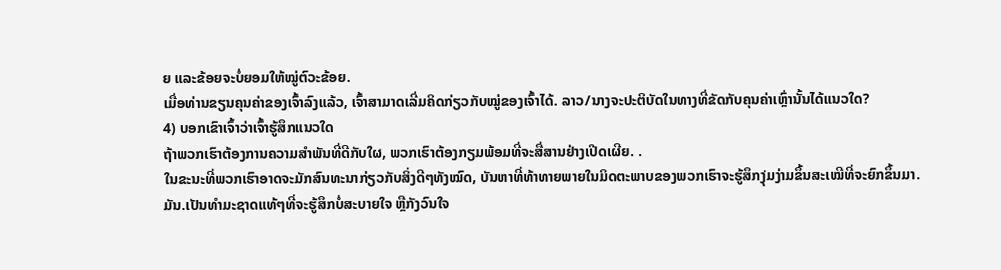ຍ ແລະຂ້ອຍຈະບໍ່ຍອມໃຫ້ໝູ່ຕົວະຂ້ອຍ.
ເມື່ອທ່ານຂຽນຄຸນຄ່າຂອງເຈົ້າລົງແລ້ວ, ເຈົ້າສາມາດເລີ່ມຄິດກ່ຽວກັບໝູ່ຂອງເຈົ້າໄດ້. ລາວ/ນາງຈະປະຕິບັດໃນທາງທີ່ຂັດກັບຄຸນຄ່າເຫຼົ່ານັ້ນໄດ້ແນວໃດ?
4) ບອກເຂົາເຈົ້າວ່າເຈົ້າຮູ້ສຶກແນວໃດ
ຖ້າພວກເຮົາຕ້ອງການຄວາມສຳພັນທີ່ດີກັບໃຜ, ພວກເຮົາຕ້ອງກຽມພ້ອມທີ່ຈະສື່ສານຢ່າງເປີດເຜີຍ. .
ໃນຂະນະທີ່ພວກເຮົາອາດຈະມັກສົນທະນາກ່ຽວກັບສິ່ງດີໆທັງໝົດ, ບັນຫາທີ່ທ້າທາຍພາຍໃນມິດຕະພາບຂອງພວກເຮົາຈະຮູ້ສຶກງຸ່ມງ່າມຂຶ້ນສະເໝີທີ່ຈະຍົກຂຶ້ນມາ.
ມັນ.ເປັນທໍາມະຊາດແທ້ໆທີ່ຈະຮູ້ສຶກບໍ່ສະບາຍໃຈ ຫຼືກັງວົນໃຈ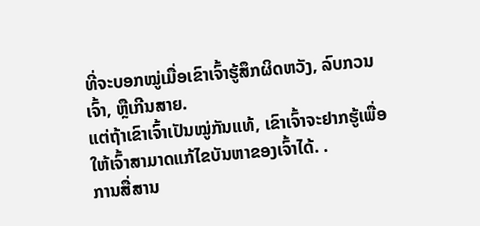ທີ່ຈະບອກໝູ່ເມື່ອເຂົາເຈົ້າຮູ້ສຶກຜິດຫວັງ, ລົບກວນເຈົ້າ, ຫຼືເກີນສາຍ.
ແຕ່ຖ້າເຂົາເຈົ້າເປັນໝູ່ກັນແທ້, ເຂົາເຈົ້າຈະຢາກຮູ້ເພື່ອໃຫ້ເຈົ້າສາມາດແກ້ໄຂບັນຫາຂອງເຈົ້າໄດ້. .
ການສື່ສານ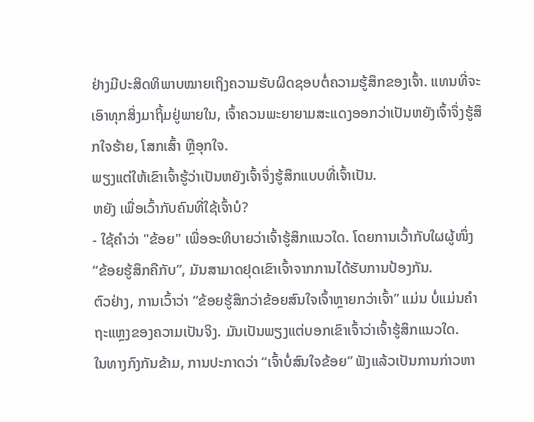ຢ່າງມີປະສິດທິພາບໝາຍເຖິງຄວາມຮັບຜິດຊອບຕໍ່ຄວາມຮູ້ສຶກຂອງເຈົ້າ. ແທນທີ່ຈະເອົາທຸກສິ່ງມາຖິ້ມຢູ່ພາຍໃນ, ເຈົ້າຄວນພະຍາຍາມສະແດງອອກວ່າເປັນຫຍັງເຈົ້າຈຶ່ງຮູ້ສຶກໃຈຮ້າຍ, ໂສກເສົ້າ ຫຼືອຸກໃຈ.
ພຽງແຕ່ໃຫ້ເຂົາເຈົ້າຮູ້ວ່າເປັນຫຍັງເຈົ້າຈຶ່ງຮູ້ສຶກແບບທີ່ເຈົ້າເປັນ.
ຫຍັງ ເພື່ອເວົ້າກັບຄົນທີ່ໃຊ້ເຈົ້າບໍ?
- ໃຊ້ຄຳວ່າ "ຂ້ອຍ" ເພື່ອອະທິບາຍວ່າເຈົ້າຮູ້ສຶກແນວໃດ. ໂດຍການເວົ້າກັບໃຜຜູ້ໜຶ່ງ “ຂ້ອຍຮູ້ສຶກຄືກັບ”, ມັນສາມາດຢຸດເຂົາເຈົ້າຈາກການໄດ້ຮັບການປ້ອງກັນ.
ຕົວຢ່າງ, ການເວົ້າວ່າ “ຂ້ອຍຮູ້ສຶກວ່າຂ້ອຍສົນໃຈເຈົ້າຫຼາຍກວ່າເຈົ້າ” ແມ່ນ ບໍ່ແມ່ນຄໍາຖະແຫຼງຂອງຄວາມເປັນຈິງ. ມັນເປັນພຽງແຕ່ບອກເຂົາເຈົ້າວ່າເຈົ້າຮູ້ສຶກແນວໃດ.
ໃນທາງກົງກັນຂ້າມ, ການປະກາດວ່າ “ເຈົ້າບໍ່ສົນໃຈຂ້ອຍ” ຟັງແລ້ວເປັນການກ່າວຫາ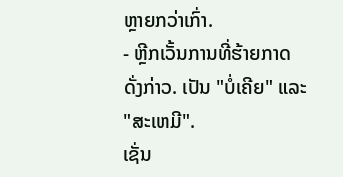ຫຼາຍກວ່າເກົ່າ.
- ຫຼີກເວັ້ນການທີ່ຮ້າຍກາດດັ່ງກ່າວ. ເປັນ "ບໍ່ເຄີຍ" ແລະ "ສະເຫມີ".
ເຊັ່ນ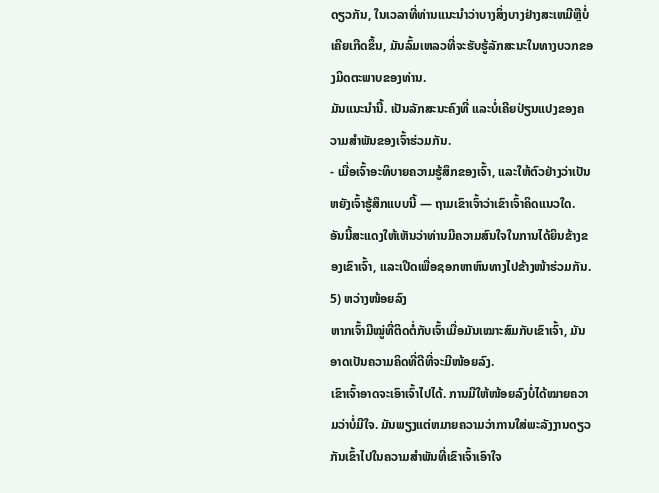ດຽວກັນ, ໃນເວລາທີ່ທ່ານແນະນໍາວ່າບາງສິ່ງບາງຢ່າງສະເຫມີຫຼືບໍ່ເຄີຍເກີດຂຶ້ນ, ມັນລົ້ມເຫລວທີ່ຈະຮັບຮູ້ລັກສະນະໃນທາງບວກຂອງມິດຕະພາບຂອງທ່ານ.
ມັນແນະນໍານີ້. ເປັນລັກສະນະຄົງທີ່ ແລະບໍ່ເຄີຍປ່ຽນແປງຂອງຄວາມສຳພັນຂອງເຈົ້າຮ່ວມກັນ.
- ເມື່ອເຈົ້າອະທິບາຍຄວາມຮູ້ສຶກຂອງເຈົ້າ, ແລະໃຫ້ຕົວຢ່າງວ່າເປັນຫຍັງເຈົ້າຮູ້ສຶກແບບນີ້ — ຖາມເຂົາເຈົ້າວ່າເຂົາເຈົ້າຄິດແນວໃດ.
ອັນນີ້ສະແດງໃຫ້ເຫັນວ່າທ່ານມີຄວາມສົນໃຈໃນການໄດ້ຍິນຂ້າງຂອງເຂົາເຈົ້າ, ແລະເປີດເພື່ອຊອກຫາຫົນທາງໄປຂ້າງໜ້າຮ່ວມກັນ.
5) ຫວ່າງໜ້ອຍລົງ
ຫາກເຈົ້າມີໝູ່ທີ່ຕິດຕໍ່ກັບເຈົ້າເມື່ອມັນເໝາະສົມກັບເຂົາເຈົ້າ, ມັນອາດເປັນຄວາມຄິດທີ່ດີທີ່ຈະມີໜ້ອຍລົງ.
ເຂົາເຈົ້າອາດຈະເອົາເຈົ້າໄປໄດ້. ການມີໃຫ້ໜ້ອຍລົງບໍ່ໄດ້ໝາຍຄວາມວ່າບໍ່ມີໃຈ. ມັນພຽງແຕ່ຫມາຍຄວາມວ່າການໃສ່ພະລັງງານດຽວກັນເຂົ້າໄປໃນຄວາມສໍາພັນທີ່ເຂົາເຈົ້າເອົາໃຈ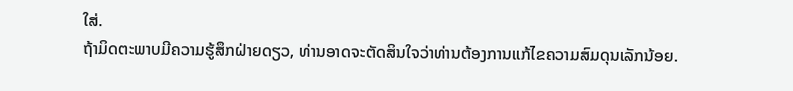ໃສ່.
ຖ້າມິດຕະພາບມີຄວາມຮູ້ສຶກຝ່າຍດຽວ, ທ່ານອາດຈະຕັດສິນໃຈວ່າທ່ານຕ້ອງການແກ້ໄຂຄວາມສົມດຸນເລັກນ້ອຍ.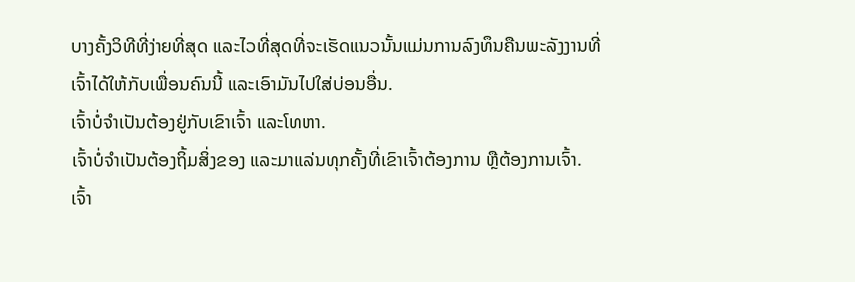ບາງຄັ້ງວິທີທີ່ງ່າຍທີ່ສຸດ ແລະໄວທີ່ສຸດທີ່ຈະເຮັດແນວນັ້ນແມ່ນການລົງທຶນຄືນພະລັງງານທີ່ເຈົ້າໄດ້ໃຫ້ກັບເພື່ອນຄົນນີ້ ແລະເອົາມັນໄປໃສ່ບ່ອນອື່ນ.
ເຈົ້າບໍ່ຈຳເປັນຕ້ອງຢູ່ກັບເຂົາເຈົ້າ ແລະໂທຫາ.
ເຈົ້າບໍ່ຈຳເປັນຕ້ອງຖິ້ມສິ່ງຂອງ ແລະມາແລ່ນທຸກຄັ້ງທີ່ເຂົາເຈົ້າຕ້ອງການ ຫຼືຕ້ອງການເຈົ້າ.
ເຈົ້າ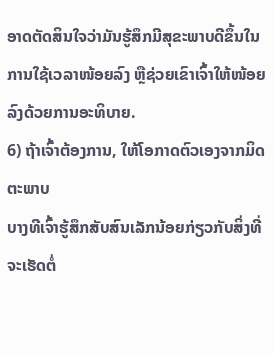ອາດຕັດສິນໃຈວ່າມັນຮູ້ສຶກມີສຸຂະພາບດີຂຶ້ນໃນການໃຊ້ເວລາໜ້ອຍລົງ ຫຼືຊ່ວຍເຂົາເຈົ້າໃຫ້ໜ້ອຍລົງດ້ວຍການອະທິບາຍ.
6) ຖ້າເຈົ້າຕ້ອງການ, ໃຫ້ໂອກາດຕົວເອງຈາກມິດຕະພາບ
ບາງທີເຈົ້າຮູ້ສຶກສັບສົນເລັກນ້ອຍກ່ຽວກັບສິ່ງທີ່ຈະເຮັດຕໍ່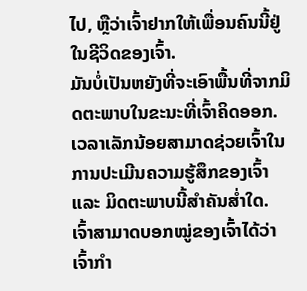ໄປ, ຫຼືວ່າເຈົ້າຢາກໃຫ້ເພື່ອນຄົນນີ້ຢູ່ໃນຊີວິດຂອງເຈົ້າ.
ມັນບໍ່ເປັນຫຍັງທີ່ຈະເອົາພື້ນທີ່ຈາກມິດຕະພາບໃນຂະນະທີ່ເຈົ້າຄິດອອກ.
ເວລາເລັກນ້ອຍສາມາດຊ່ວຍເຈົ້າໃນການປະເມີນຄວາມຮູ້ສຶກຂອງເຈົ້າ ແລະ ມິດຕະພາບນີ້ສຳຄັນສໍ່າໃດ.
ເຈົ້າສາມາດບອກໝູ່ຂອງເຈົ້າໄດ້ວ່າເຈົ້າກຳ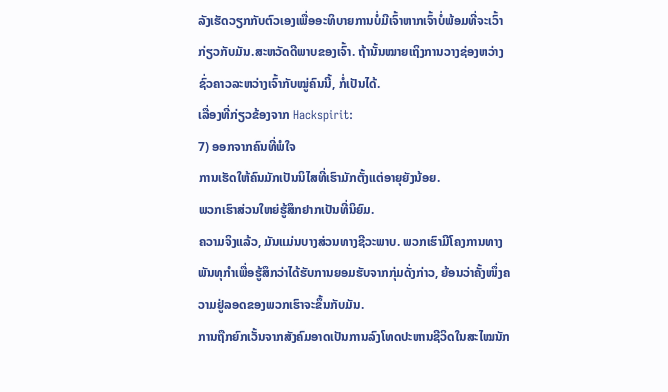ລັງເຮັດວຽກກັບຕົວເອງເພື່ອອະທິບາຍການບໍ່ມີເຈົ້າຫາກເຈົ້າບໍ່ພ້ອມທີ່ຈະເວົ້າກ່ຽວກັບມັນ.ສະຫວັດດີພາບຂອງເຈົ້າ. ຖ້ານັ້ນໝາຍເຖິງການວາງຊ່ອງຫວ່າງຊົ່ວຄາວລະຫວ່າງເຈົ້າກັບໝູ່ຄົນນີ້, ກໍ່ເປັນໄດ້.
ເລື່ອງທີ່ກ່ຽວຂ້ອງຈາກ Hackspirit:
7) ອອກຈາກຄົນທີ່ພໍໃຈ
ການເຮັດໃຫ້ຄົນມັກເປັນນິໄສທີ່ເຮົາມັກຕັ້ງແຕ່ອາຍຸຍັງນ້ອຍ.
ພວກເຮົາສ່ວນໃຫຍ່ຮູ້ສຶກຢາກເປັນທີ່ນິຍົມ.
ຄວາມຈິງແລ້ວ, ມັນແມ່ນບາງສ່ວນທາງຊີວະພາບ. ພວກເຮົາມີໂຄງການທາງພັນທຸກໍາເພື່ອຮູ້ສຶກວ່າໄດ້ຮັບການຍອມຮັບຈາກກຸ່ມດັ່ງກ່າວ, ຍ້ອນວ່າຄັ້ງໜຶ່ງຄວາມຢູ່ລອດຂອງພວກເຮົາຈະຂຶ້ນກັບມັນ.
ການຖືກຍົກເວັ້ນຈາກສັງຄົມອາດເປັນການລົງໂທດປະຫານຊີວິດໃນສະໄໝນັກ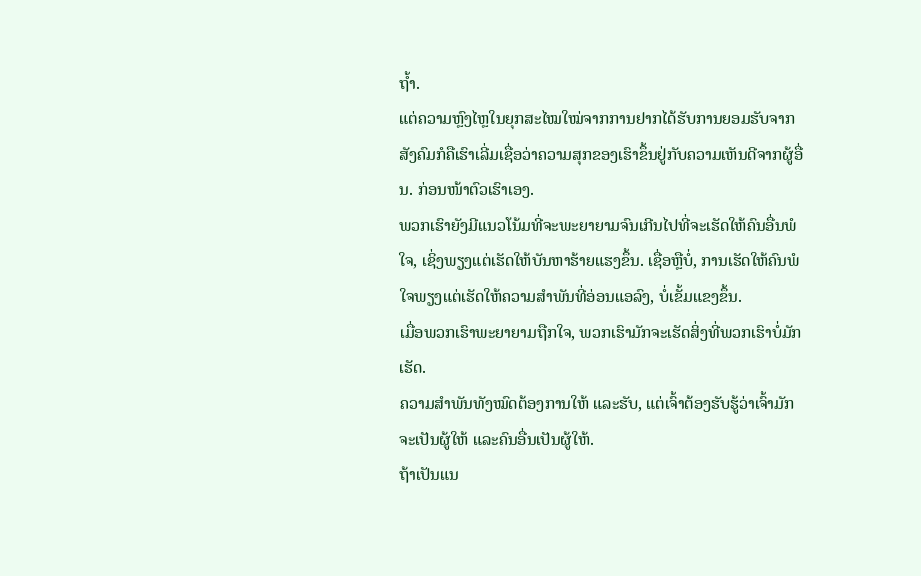ຖໍ້າ.
ແຕ່ຄວາມຫຼົງໄຫຼໃນຍຸກສະໄໝໃໝ່ຈາກການຢາກໄດ້ຮັບການຍອມຮັບຈາກສັງຄົມກໍຄືເຮົາເລີ່ມເຊື່ອວ່າຄວາມສຸກຂອງເຮົາຂຶ້ນຢູ່ກັບຄວາມເຫັນດີຈາກຜູ້ອື່ນ. ກ່ອນໜ້າຕົວເຮົາເອງ.
ພວກເຮົາຍັງມີແນວໂນ້ມທີ່ຈະພະຍາຍາມຈົນເກີນໄປທີ່ຈະເຮັດໃຫ້ຄົນອື່ນພໍໃຈ, ເຊິ່ງພຽງແຕ່ເຮັດໃຫ້ບັນຫາຮ້າຍແຮງຂຶ້ນ. ເຊື່ອຫຼືບໍ່, ການເຮັດໃຫ້ຄົນພໍໃຈພຽງແຕ່ເຮັດໃຫ້ຄວາມສຳພັນທີ່ອ່ອນແອລົງ, ບໍ່ເຂັ້ມແຂງຂຶ້ນ.
ເມື່ອພວກເຮົາພະຍາຍາມຖືກໃຈ, ພວກເຮົາມັກຈະເຮັດສິ່ງທີ່ພວກເຮົາບໍ່ມັກເຮັດ.
ຄວາມສຳພັນທັງໝົດຕ້ອງການໃຫ້ ແລະຮັບ, ແຕ່ເຈົ້າຕ້ອງຮັບຮູ້ວ່າເຈົ້າມັກຈະເປັນຜູ້ໃຫ້ ແລະຄົນອື່ນເປັນຜູ້ໃຫ້.
ຖ້າເປັນແນ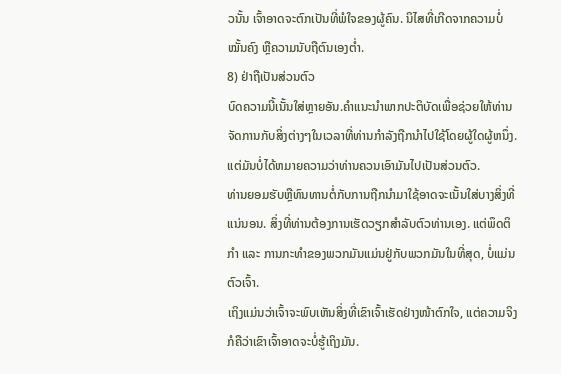ວນັ້ນ ເຈົ້າອາດຈະຕົກເປັນທີ່ພໍໃຈຂອງຜູ້ຄົນ. ນິໄສທີ່ເກີດຈາກຄວາມບໍ່ໝັ້ນຄົງ ຫຼືຄວາມນັບຖືຕົນເອງຕໍ່າ.
8) ຢ່າຖືເປັນສ່ວນຕົວ
ບົດຄວາມນີ້ເນັ້ນໃສ່ຫຼາຍອັນ.ຄໍາແນະນໍາພາກປະຕິບັດເພື່ອຊ່ວຍໃຫ້ທ່ານຈັດການກັບສິ່ງຕ່າງໆໃນເວລາທີ່ທ່ານກໍາລັງຖືກນໍາໄປໃຊ້ໂດຍຜູ້ໃດຜູ້ຫນຶ່ງ.
ແຕ່ມັນບໍ່ໄດ້ຫມາຍຄວາມວ່າທ່ານຄວນເອົາມັນໄປເປັນສ່ວນຕົວ.
ທ່ານຍອມຮັບຫຼືທົນທານຕໍ່ກັບການຖືກນໍາມາໃຊ້ອາດຈະເນັ້ນໃສ່ບາງສິ່ງທີ່ແນ່ນອນ. ສິ່ງທີ່ທ່ານຕ້ອງການເຮັດວຽກສໍາລັບຕົວທ່ານເອງ. ແຕ່ພຶດຕິກຳ ແລະ ການກະທຳຂອງພວກມັນແມ່ນຢູ່ກັບພວກມັນໃນທີ່ສຸດ, ບໍ່ແມ່ນຕົວເຈົ້າ.
ເຖິງແມ່ນວ່າເຈົ້າຈະພົບເຫັນສິ່ງທີ່ເຂົາເຈົ້າເຮັດຢ່າງໜ້າຕົກໃຈ, ແຕ່ຄວາມຈິງກໍຄືວ່າເຂົາເຈົ້າອາດຈະບໍ່ຮູ້ເຖິງມັນ.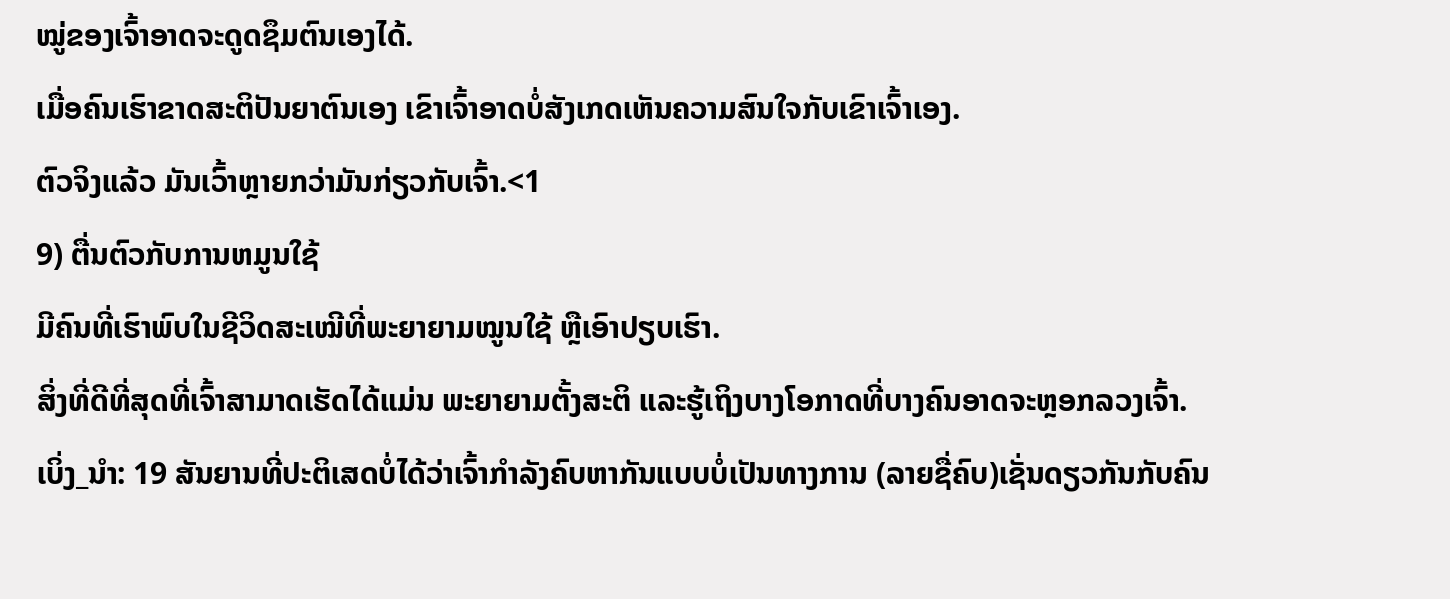ໝູ່ຂອງເຈົ້າອາດຈະດູດຊຶມຕົນເອງໄດ້.
ເມື່ອຄົນເຮົາຂາດສະຕິປັນຍາຕົນເອງ ເຂົາເຈົ້າອາດບໍ່ສັງເກດເຫັນຄວາມສົນໃຈກັບເຂົາເຈົ້າເອງ.
ຕົວຈິງແລ້ວ ມັນເວົ້າຫຼາຍກວ່າມັນກ່ຽວກັບເຈົ້າ.<1
9) ຕື່ນຕົວກັບການຫມູນໃຊ້
ມີຄົນທີ່ເຮົາພົບໃນຊີວິດສະເໝີທີ່ພະຍາຍາມໝູນໃຊ້ ຫຼືເອົາປຽບເຮົາ.
ສິ່ງທີ່ດີທີ່ສຸດທີ່ເຈົ້າສາມາດເຮັດໄດ້ແມ່ນ ພະຍາຍາມຕັ້ງສະຕິ ແລະຮູ້ເຖິງບາງໂອກາດທີ່ບາງຄົນອາດຈະຫຼອກລວງເຈົ້າ.
ເບິ່ງ_ນຳ: 19 ສັນຍານທີ່ປະຕິເສດບໍ່ໄດ້ວ່າເຈົ້າກຳລັງຄົບຫາກັນແບບບໍ່ເປັນທາງການ (ລາຍຊື່ຄົບ)ເຊັ່ນດຽວກັນກັບຄົນ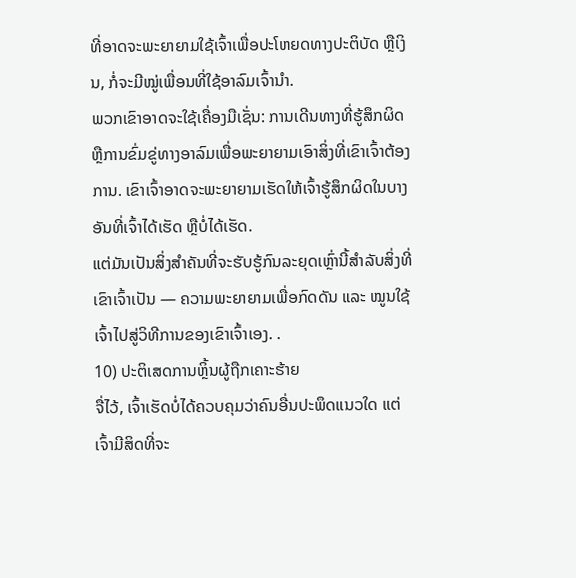ທີ່ອາດຈະພະຍາຍາມໃຊ້ເຈົ້າເພື່ອປະໂຫຍດທາງປະຕິບັດ ຫຼືເງິນ, ກໍ່ຈະມີໝູ່ເພື່ອນທີ່ໃຊ້ອາລົມເຈົ້ານຳ.
ພວກເຂົາອາດຈະໃຊ້ເຄື່ອງມືເຊັ່ນ: ການເດີນທາງທີ່ຮູ້ສຶກຜິດ ຫຼືການຂົ່ມຂູ່ທາງອາລົມເພື່ອພະຍາຍາມເອົາສິ່ງທີ່ເຂົາເຈົ້າຕ້ອງການ. ເຂົາເຈົ້າອາດຈະພະຍາຍາມເຮັດໃຫ້ເຈົ້າຮູ້ສຶກຜິດໃນບາງອັນທີ່ເຈົ້າໄດ້ເຮັດ ຫຼືບໍ່ໄດ້ເຮັດ.
ແຕ່ມັນເປັນສິ່ງສໍາຄັນທີ່ຈະຮັບຮູ້ກົນລະຍຸດເຫຼົ່ານີ້ສໍາລັບສິ່ງທີ່ເຂົາເຈົ້າເປັນ — ຄວາມພະຍາຍາມເພື່ອກົດດັນ ແລະ ໝູນໃຊ້ເຈົ້າໄປສູ່ວິທີການຂອງເຂົາເຈົ້າເອງ. .
10) ປະຕິເສດການຫຼິ້ນຜູ້ຖືກເຄາະຮ້າຍ
ຈື່ໄວ້, ເຈົ້າເຮັດບໍ່ໄດ້ຄວບຄຸມວ່າຄົນອື່ນປະພຶດແນວໃດ ແຕ່ເຈົ້າມີສິດທີ່ຈະ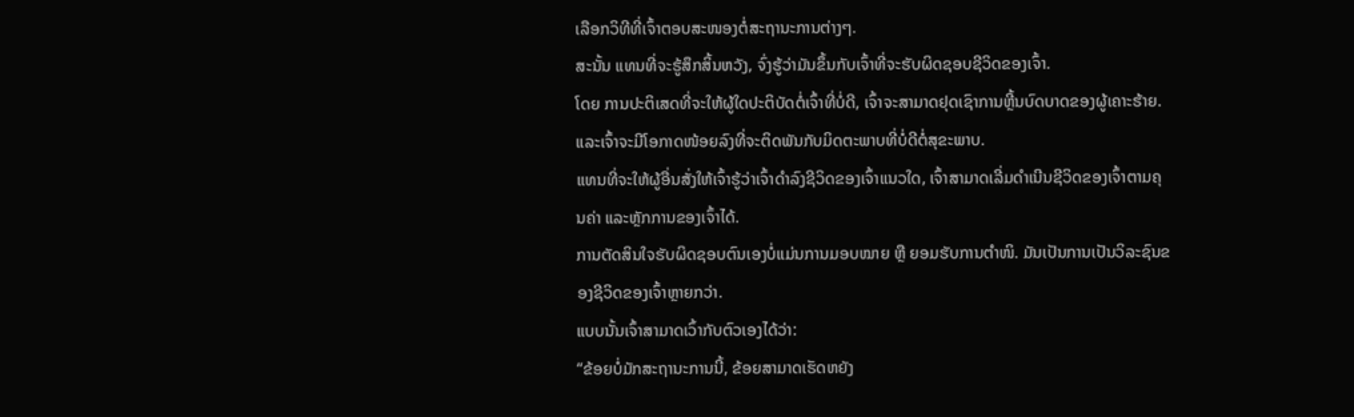ເລືອກວິທີທີ່ເຈົ້າຕອບສະໜອງຕໍ່ສະຖານະການຕ່າງໆ.
ສະນັ້ນ ແທນທີ່ຈະຮູ້ສຶກສິ້ນຫວັງ, ຈົ່ງຮູ້ວ່າມັນຂຶ້ນກັບເຈົ້າທີ່ຈະຮັບຜິດຊອບຊີວິດຂອງເຈົ້າ.
ໂດຍ ການປະຕິເສດທີ່ຈະໃຫ້ຜູ້ໃດປະຕິບັດຕໍ່ເຈົ້າທີ່ບໍ່ດີ, ເຈົ້າຈະສາມາດຢຸດເຊົາການຫຼີ້ນບົດບາດຂອງຜູ້ເຄາະຮ້າຍ. ແລະເຈົ້າຈະມີໂອກາດໜ້ອຍລົງທີ່ຈະຕິດພັນກັບມິດຕະພາບທີ່ບໍ່ດີຕໍ່ສຸຂະພາບ.
ແທນທີ່ຈະໃຫ້ຜູ້ອື່ນສັ່ງໃຫ້ເຈົ້າຮູ້ວ່າເຈົ້າດຳລົງຊີວິດຂອງເຈົ້າແນວໃດ, ເຈົ້າສາມາດເລີ່ມດຳເນີນຊີວິດຂອງເຈົ້າຕາມຄຸນຄ່າ ແລະຫຼັກການຂອງເຈົ້າໄດ້.
ການຕັດສິນໃຈຮັບຜິດຊອບຕົນເອງບໍ່ແມ່ນການມອບໝາຍ ຫຼື ຍອມຮັບການຕຳໜິ. ມັນເປັນການເປັນວິລະຊົນຂອງຊີວິດຂອງເຈົ້າຫຼາຍກວ່າ.
ແບບນັ້ນເຈົ້າສາມາດເວົ້າກັບຕົວເອງໄດ້ວ່າ:
“ຂ້ອຍບໍ່ມັກສະຖານະການນີ້, ຂ້ອຍສາມາດເຮັດຫຍັງ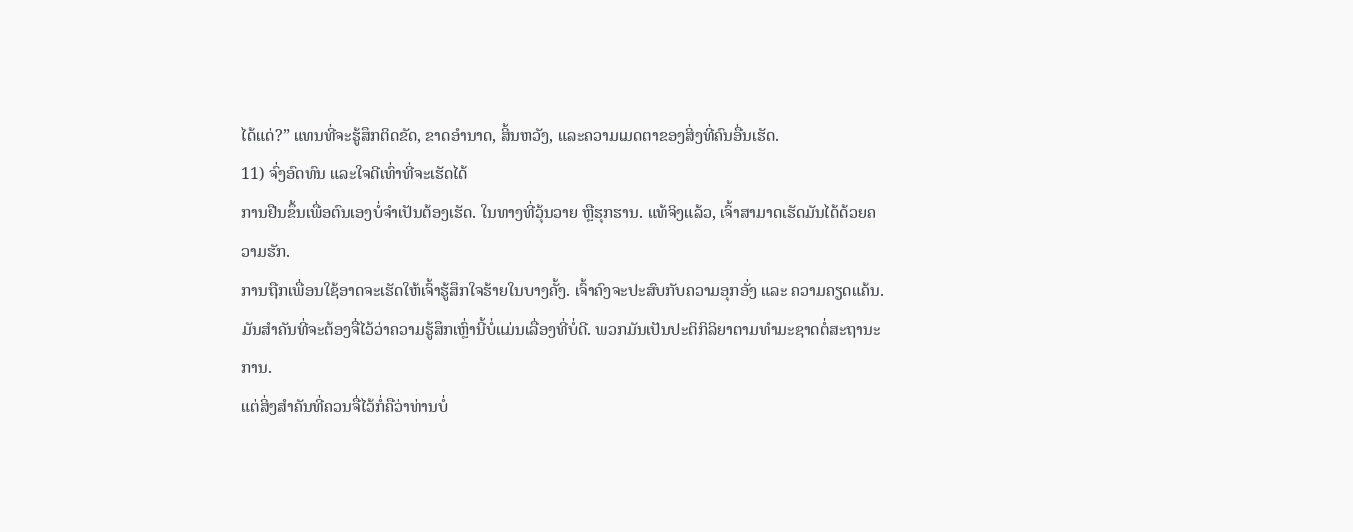ໄດ້ແດ່?” ແທນທີ່ຈະຮູ້ສຶກຕິດຂັດ, ຂາດອຳນາດ, ສິ້ນຫວັງ, ແລະຄວາມເມດຕາຂອງສິ່ງທີ່ຄົນອື່ນເຮັດ.
11) ຈົ່ງອົດທົນ ແລະໃຈດີເທົ່າທີ່ຈະເຮັດໄດ້
ການຢືນຂຶ້ນເພື່ອຕົນເອງບໍ່ຈຳເປັນຕ້ອງເຮັດ. ໃນທາງທີ່ວຸ້ນວາຍ ຫຼືຮຸກຮານ. ແທ້ຈິງແລ້ວ, ເຈົ້າສາມາດເຮັດມັນໄດ້ດ້ວຍຄວາມຮັກ.
ການຖືກເພື່ອນໃຊ້ອາດຈະເຮັດໃຫ້ເຈົ້າຮູ້ສຶກໃຈຮ້າຍໃນບາງຄັ້ງ. ເຈົ້າຄົງຈະປະສົບກັບຄວາມອຸກອັ່ງ ແລະ ຄວາມຄຽດແຄ້ນ.
ມັນສຳຄັນທີ່ຈະຕ້ອງຈື່ໄວ້ວ່າຄວາມຮູ້ສຶກເຫຼົ່ານີ້ບໍ່ແມ່ນເລື່ອງທີ່ບໍ່ດີ. ພວກມັນເປັນປະຕິກິລິຍາຕາມທຳມະຊາດຕໍ່ສະຖານະການ.
ແຕ່ສິ່ງສຳຄັນທີ່ຄວນຈື່ໄວ້ກໍ່ຄືວ່າທ່ານບໍ່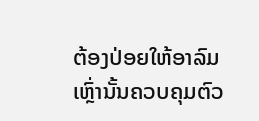ຕ້ອງປ່ອຍໃຫ້ອາລົມເຫຼົ່ານັ້ນຄວບຄຸມຕົວ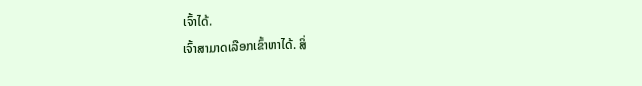ເຈົ້າໄດ້.
ເຈົ້າສາມາດເລືອກເຂົ້າຫາໄດ້. ສິ່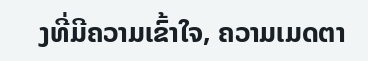ງທີ່ມີຄວາມເຂົ້າໃຈ, ຄວາມເມດຕາ